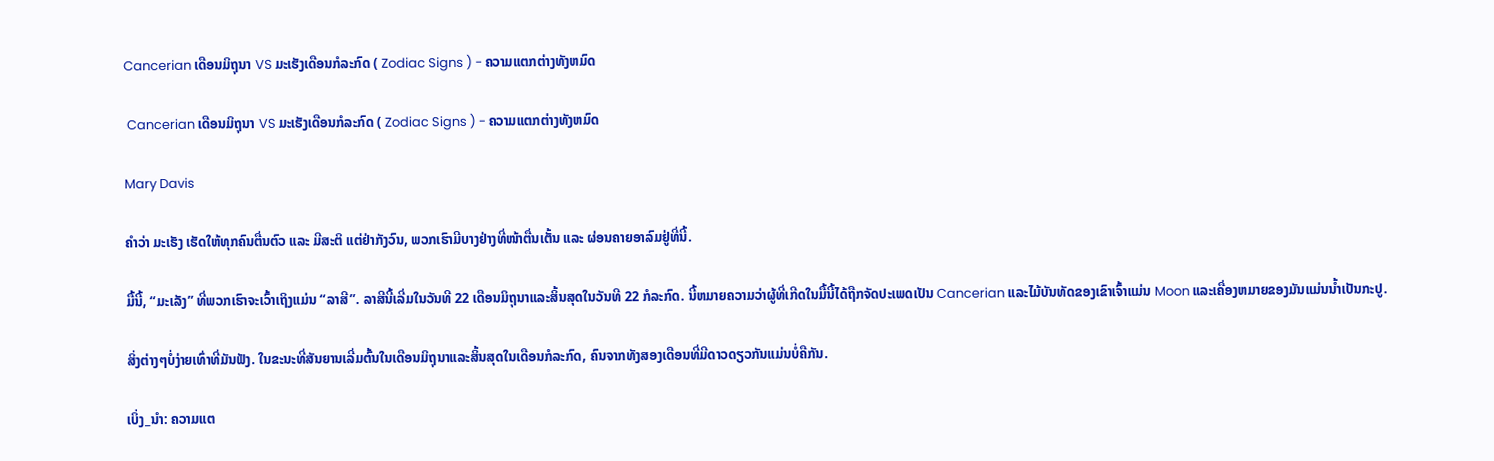Cancerian ເດືອນມິຖຸນາ VS ມະເຮັງເດືອນກໍລະກົດ ( Zodiac Signs ) - ຄວາມແຕກຕ່າງທັງຫມົດ

 Cancerian ເດືອນມິຖຸນາ VS ມະເຮັງເດືອນກໍລະກົດ ( Zodiac Signs ) - ຄວາມແຕກຕ່າງທັງຫມົດ

Mary Davis

ຄຳວ່າ ມະເຮັງ ເຮັດໃຫ້ທຸກຄົນຕື່ນຕົວ ແລະ ມີສະຕິ ແຕ່ຢ່າກັງວົນ, ພວກເຮົາມີບາງຢ່າງທີ່ໜ້າຕື່ນເຕັ້ນ ແລະ ຜ່ອນຄາຍອາລົມຢູ່ທີ່ນີ້.

ມື້ນີ້, “ມະເລັງ” ທີ່ພວກເຮົາຈະເວົ້າເຖິງແມ່ນ “ລາສີ”. ລາສີນີ້ເລີ່ມໃນວັນທີ 22 ເດືອນມິຖຸນາແລະສິ້ນສຸດໃນວັນທີ 22 ກໍລະກົດ. ນີ້ຫມາຍຄວາມວ່າຜູ້ທີ່ເກີດໃນມື້ນີ້ໄດ້ຖືກຈັດປະເພດເປັນ Cancerian ແລະໄມ້ບັນທັດຂອງເຂົາເຈົ້າແມ່ນ Moon ແລະເຄື່ອງຫມາຍຂອງມັນແມ່ນນ້ຳເປັນກະປູ.

ສິ່ງຕ່າງໆບໍ່ງ່າຍເທົ່າທີ່ມັນຟັງ. ໃນຂະນະທີ່ສັນຍານເລີ່ມຕົ້ນໃນເດືອນມິຖຸນາແລະສິ້ນສຸດໃນເດືອນກໍລະກົດ, ຄົນຈາກທັງສອງເດືອນທີ່ມີດາວດຽວກັນແມ່ນບໍ່ຄືກັນ.

ເບິ່ງ_ນຳ: ຄວາມແຕ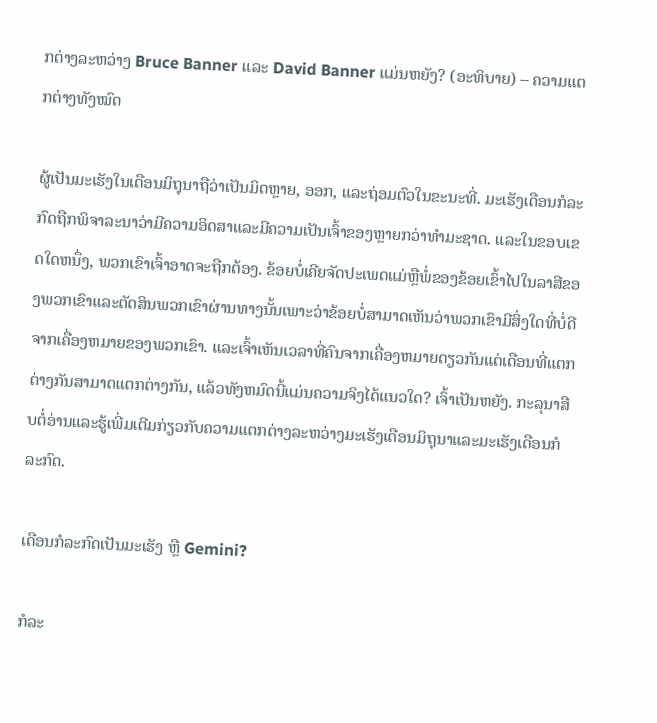ກຕ່າງລະຫວ່າງ Bruce Banner ແລະ David Banner ແມ່ນຫຍັງ? (ອະທິບາຍ) – ຄວາມແຕກຕ່າງທັງໝົດ

ຜູ້ເປັນມະເຮັງໃນເດືອນມິຖຸນາຖືວ່າເປັນມິດຫຼາຍ, ອອກ, ແລະຖ່ອມຕົວໃນຂະນະທີ່. ມະເຮັງເດືອນກໍລະກົດຖືກພິຈາລະນາວ່າມີຄວາມອິດສາແລະມີຄວາມເປັນເຈົ້າຂອງຫຼາຍກວ່າທໍາມະຊາດ. ແລະໃນຂອບເຂດໃດຫນຶ່ງ, ພວກເຂົາເຈົ້າອາດຈະຖືກຕ້ອງ. ຂ້ອຍບໍ່ເຄີຍຈັດປະເພດແມ່ຫຼືພໍ່ຂອງຂ້ອຍເຂົ້າໄປໃນລາສີຂອງພວກເຂົາແລະຕັດສິນພວກເຂົາຜ່ານທາງນັ້ນເພາະວ່າຂ້ອຍບໍ່ສາມາດເຫັນວ່າພວກເຂົາມີສິ່ງໃດທີ່ບໍ່ດີຈາກເຄື່ອງຫມາຍຂອງພວກເຂົາ. ແລະເຈົ້າເຫັນເວລາທີ່ຄົນຈາກເຄື່ອງຫມາຍດຽວກັນແຕ່ເດືອນທີ່ແຕກຕ່າງກັນສາມາດແຕກຕ່າງກັນ, ແລ້ວທັງຫມົດນີ້ແມ່ນຄວາມຈິງໄດ້ແນວໃດ? ເຈົ້າເປັນຫຍັງ. ກະລຸນາສືບຕໍ່ອ່ານແລະຮູ້ເພີ່ມເຕີມກ່ຽວກັບຄວາມແຕກຕ່າງລະຫວ່າງມະເຮັງເດືອນມິຖຸນາແລະມະເຮັງເດືອນກໍລະກົດ.

ເດືອນກໍລະກົດເປັນມະເຮັງ ຫຼື Gemini?

ກໍລະ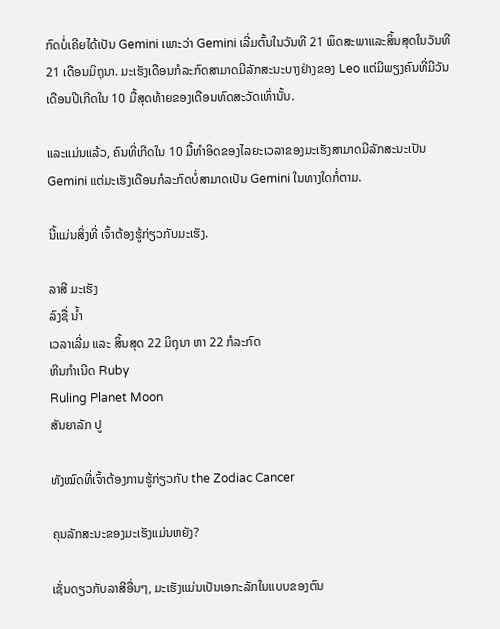ກົດບໍ່ເຄີຍໄດ້ເປັນ Gemini ເພາະວ່າ Gemini ເລີ່ມຕົ້ນໃນວັນທີ 21 ພຶດສະພາແລະສິ້ນສຸດໃນວັນທີ 21 ເດືອນມິຖຸນາ. ມະເຮັງເດືອນກໍລະກົດສາມາດມີລັກສະນະບາງຢ່າງຂອງ Leo ແຕ່ມີພຽງຄົນທີ່ມີວັນເດືອນປີເກີດໃນ 10 ມື້ສຸດທ້າຍຂອງເດືອນທົດສະວັດເທົ່ານັ້ນ.

ແລະແມ່ນແລ້ວ, ຄົນທີ່ເກີດໃນ 10 ມື້ທຳອິດຂອງໄລຍະເວລາຂອງມະເຮັງສາມາດມີລັກສະນະເປັນ Gemini ແຕ່ມະເຮັງເດືອນກໍລະກົດບໍ່ສາມາດເປັນ Gemini ໃນທາງໃດກໍ່ຕາມ.

ນີ້ແມ່ນສິ່ງທີ່ ເຈົ້າຕ້ອງຮູ້ກ່ຽວກັບມະເຮັງ.

ລາສີ ມະເຮັງ
ລົງຊື່ ນ້ຳ
ເວລາເລີ່ມ ແລະ ສິ້ນສຸດ 22 ມິຖຸນາ ຫາ 22 ກໍລະກົດ
ຫີນກຳເນີດ Ruby
Ruling Planet Moon
ສັນຍາລັກ ປູ

ທັງໝົດທີ່ເຈົ້າຕ້ອງການຮູ້ກ່ຽວກັບ the Zodiac Cancer

ຄຸນລັກສະນະຂອງມະເຮັງແມ່ນຫຍັງ?

ເຊັ່ນດຽວກັບລາສີອື່ນໆ, ມະເຮັງແມ່ນເປັນເອກະລັກໃນແບບຂອງຕົນ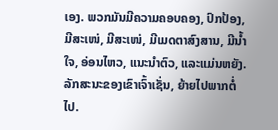ເອງ. ພວກມັນມີຄວາມຄອບຄອງ, ປົກປ້ອງ, ມີສະເໜ່, ມີສະເໜ່, ມີເມດຕາສົງສານ, ມີນໍ້າໃຈ, ອ່ອນໄຫວ, ແນະນຳຕົວ, ແລະແມ່ນຫຍັງ. ລັກສະນະຂອງເຂົາເຈົ້າເຊັ່ນ, ຍ້າຍໄປພາກຕໍ່ໄປ.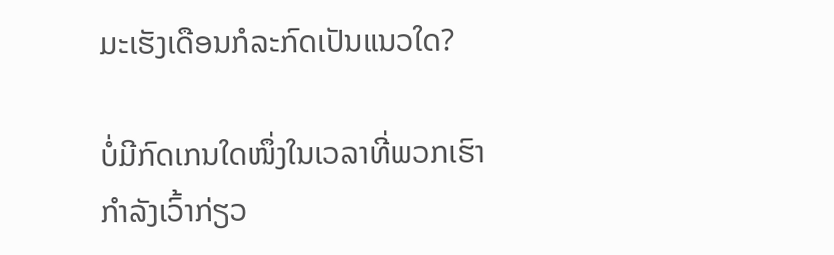ມະເຮັງເດືອນກໍລະກົດເປັນແນວໃດ?

ບໍ່ມີກົດເກນໃດໜຶ່ງໃນເວລາທີ່ພວກເຮົາກໍາລັງເວົ້າກ່ຽວ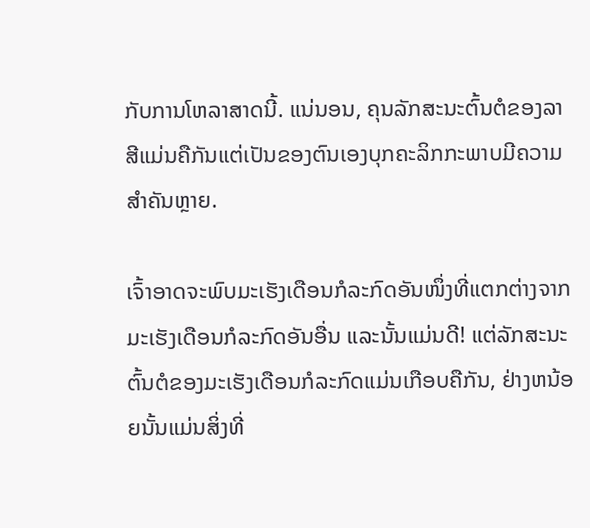ກັບການໂຫລາສາດນີ້. ແນ່ນອນ, ຄຸນລັກສະນະຕົ້ນຕໍຂອງລາສີແມ່ນຄືກັນແຕ່ເປັນຂອງຕົນເອງບຸກຄະລິກກະພາບມີຄວາມສໍາຄັນຫຼາຍ.

ເຈົ້າອາດຈະພົບມະເຮັງເດືອນກໍລະກົດອັນໜຶ່ງທີ່ແຕກຕ່າງຈາກມະເຮັງເດືອນກໍລະກົດອັນອື່ນ ແລະນັ້ນແມ່ນດີ! ແຕ່ລັກສະນະຕົ້ນຕໍຂອງມະເຮັງເດືອນກໍລະກົດແມ່ນເກືອບຄືກັນ, ຢ່າງຫນ້ອຍນັ້ນແມ່ນສິ່ງທີ່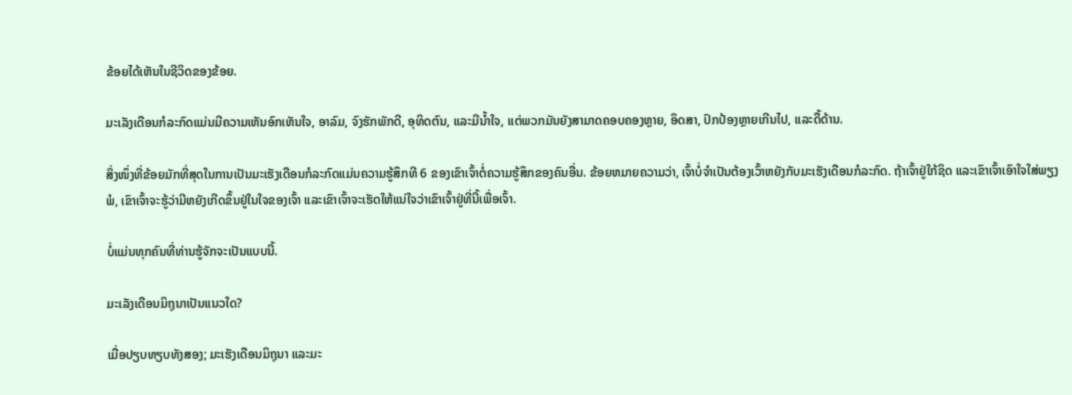ຂ້ອຍໄດ້ເຫັນໃນຊີວິດຂອງຂ້ອຍ.

ມະເລັງເດືອນກໍລະກົດແມ່ນມີຄວາມເຫັນອົກເຫັນໃຈ, ອາລົມ, ຈົງຮັກພັກດີ, ອຸທິດຕົນ, ແລະມີນໍ້າໃຈ, ແຕ່ພວກມັນຍັງສາມາດຄອບຄອງຫຼາຍ, ອິດສາ, ປົກປ້ອງຫຼາຍເກີນໄປ, ແລະດື້ດ້ານ.

ສິ່ງໜຶ່ງທີ່ຂ້ອຍມັກທີ່ສຸດໃນການເປັນມະເຮັງເດືອນກໍລະກົດແມ່ນຄວາມຮູ້ສຶກທີ 6 ຂອງເຂົາເຈົ້າຕໍ່ຄວາມຮູ້ສຶກຂອງຄົນອື່ນ. ຂ້ອຍຫມາຍຄວາມວ່າ, ເຈົ້າບໍ່ຈໍາເປັນຕ້ອງເວົ້າຫຍັງກັບມະເຮັງເດືອນກໍລະກົດ. ຖ້າເຈົ້າຢູ່ໃກ້ຊິດ ແລະເຂົາເຈົ້າເອົາໃຈໃສ່ພຽງພໍ, ເຂົາເຈົ້າຈະຮູ້ວ່າມີຫຍັງເກີດຂຶ້ນຢູ່ໃນໃຈຂອງເຈົ້າ ແລະເຂົາເຈົ້າຈະເຮັດໃຫ້ແນ່ໃຈວ່າເຂົາເຈົ້າຢູ່ທີ່ນີ້ເພື່ອເຈົ້າ.

ບໍ່ແມ່ນທຸກຄົນທີ່ທ່ານຮູ້ຈັກຈະເປັນແບບນີ້.

ມະເລັງເດືອນມິຖຸນາເປັນແນວໃດ?

ເມື່ອປຽບທຽບທັງສອງ; ມະເຮັງເດືອນມິຖຸນາ ແລະມະ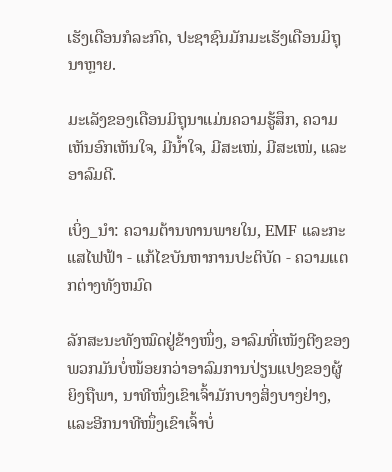ເຮັງເດືອນກໍລະກົດ, ປະຊາຊົນມັກມະເຮັງເດືອນມິຖຸນາຫຼາຍ.

ມະເລັງຂອງເດືອນມິຖຸນາແມ່ນຄວາມຮູ້ສຶກ, ຄວາມເຫັນອົກເຫັນໃຈ, ມີນໍ້າໃຈ, ມີສະເໜ່, ມີສະເໜ່, ແລະອາລົມດີ.

ເບິ່ງ_ນຳ: ຄວາມຕ້ານທານພາຍໃນ, EMF ແລະກະແສໄຟຟ້າ - ແກ້ໄຂບັນຫາການປະຕິບັດ - ຄວາມແຕກຕ່າງທັງຫມົດ

ລັກສະນະທັງໝົດຢູ່ຂ້າງໜຶ່ງ, ອາລົມທີ່ເໜັງຕີງຂອງພວກມັນບໍ່ໜ້ອຍກວ່າອາລົມການປ່ຽນແປງຂອງຜູ້ຍິງຖືພາ, ນາທີໜຶ່ງເຂົາເຈົ້າມັກບາງສິ່ງບາງຢ່າງ, ແລະອີກນາທີໜຶ່ງເຂົາເຈົ້າບໍ່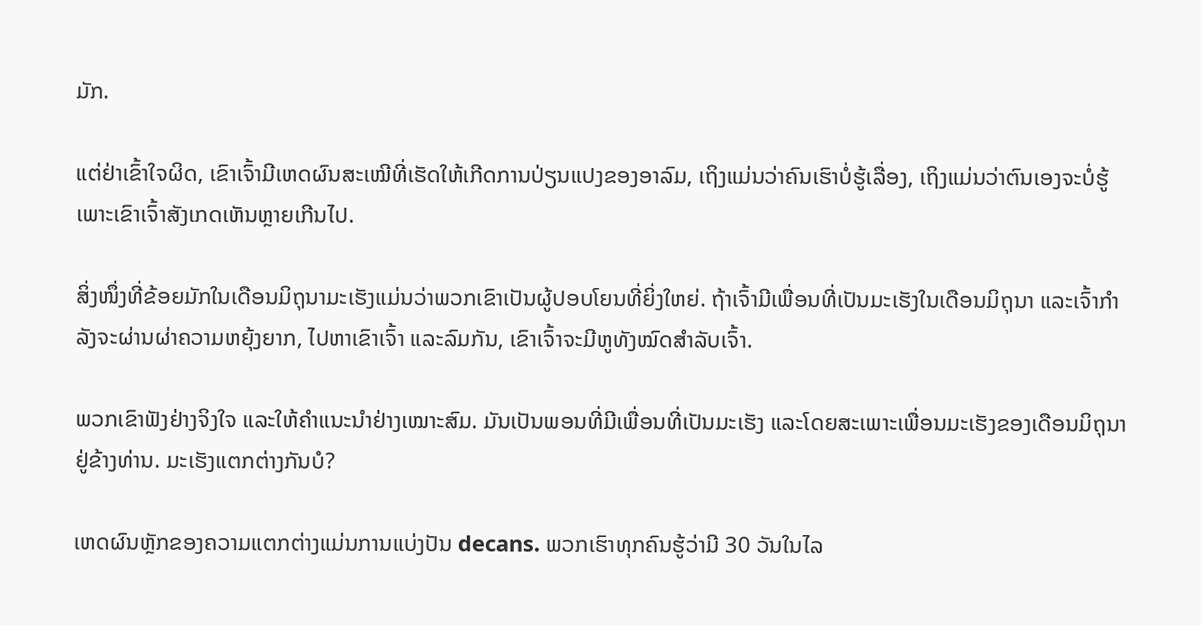ມັກ.

ແຕ່ຢ່າເຂົ້າໃຈຜິດ, ເຂົາເຈົ້າມີເຫດຜົນສະເໝີທີ່ເຮັດໃຫ້ເກີດການປ່ຽນແປງຂອງອາລົມ, ເຖິງແມ່ນວ່າຄົນເຮົາບໍ່ຮູ້ເລື່ອງ, ເຖິງແມ່ນວ່າຕົນເອງຈະບໍ່ຮູ້ ເພາະເຂົາເຈົ້າສັງເກດເຫັນຫຼາຍເກີນໄປ.

ສິ່ງໜຶ່ງທີ່ຂ້ອຍມັກໃນເດືອນມິຖຸນາມະເຮັງແມ່ນວ່າພວກເຂົາເປັນຜູ້ປອບໂຍນທີ່ຍິ່ງໃຫຍ່. ຖ້າເຈົ້າມີເພື່ອນທີ່ເປັນມະເຮັງໃນເດືອນມິຖຸນາ ແລະເຈົ້າກຳລັງຈະຜ່ານຜ່າຄວາມຫຍຸ້ງຍາກ, ໄປຫາເຂົາເຈົ້າ ແລະລົມກັນ, ເຂົາເຈົ້າຈະມີຫູທັງໝົດສຳລັບເຈົ້າ.

ພວກເຂົາຟັງຢ່າງຈິງໃຈ ແລະໃຫ້ຄຳແນະນຳຢ່າງເໝາະສົມ. ມັນເປັນພອນທີ່ມີເພື່ອນທີ່ເປັນມະເຮັງ ແລະໂດຍສະເພາະເພື່ອນມະເຮັງຂອງເດືອນມິຖຸນາຢູ່ຂ້າງທ່ານ. ມະເຮັງແຕກຕ່າງກັນບໍ?

ເຫດຜົນຫຼັກຂອງຄວາມແຕກຕ່າງແມ່ນການແບ່ງປັນ decans. ພວກເຮົາທຸກຄົນຮູ້ວ່າມີ 30 ວັນໃນໄລ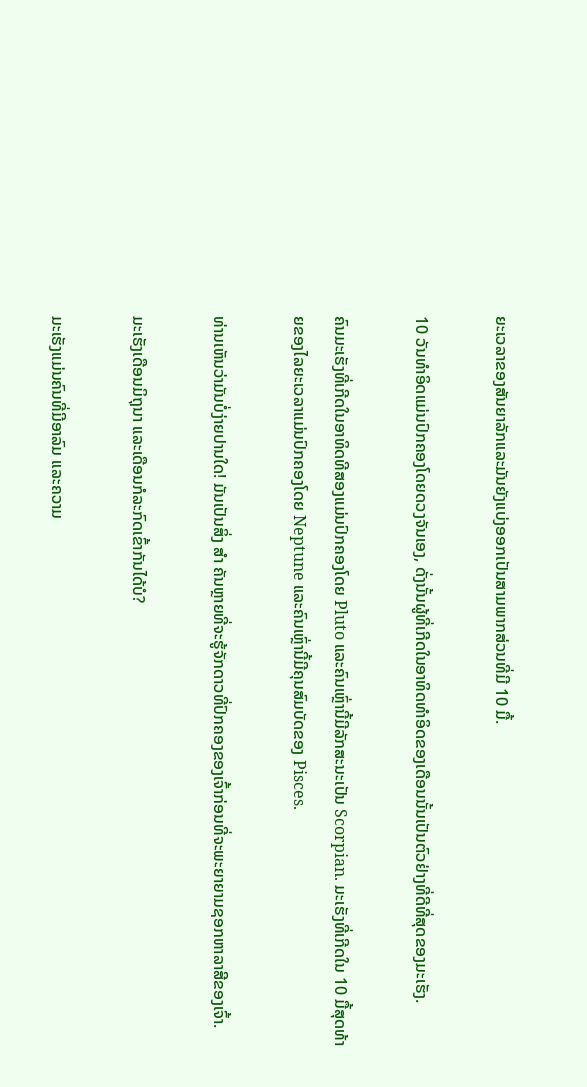ຍະເວລາຂອງສັນຍາລັກແລະມັນຍັງແບ່ງອອກເປັນສາມພາກສ່ວນທີ່ມີ 10 ມື້.

10 ວັນທຳອິດແມ່ນປົກຄອງໂດຍດວງຈັນເອງ, ດັ່ງນັ້ນຜູ້ທີ່ເກີດໃນອາທິດທຳອິດຂອງເດືອນນັ້ນເປັນຕົວຢ່າງທີ່ດີທີ່ສຸດຂອງມະເຮັງ.

ຄົນມະເຮັງທີ່ເກີດໃນອາທິດທີສອງແມ່ນປົກຄອງໂດຍ Pluto ແລະຄົນເຫຼົ່ານີ້ມີລັກສະນະເປັນ Scorpian. ມະເຮັງທີ່ເກີດໃນ 10 ມື້ສຸດທ້າຍຂອງໄລຍະເວລາແມ່ນປົກຄອງໂດຍ Neptune ແລະຄົນເຫຼົ່ານີ້ມີຄຸນສົມບັດຂອງ Pisces.

ທ່ານເຫັນວ່າມັນບໍ່ງ່າຍປານໃດ! ມັນເປັນສິ່ງ ສຳ ຄັນຫຼາຍທີ່ຈະຮູ້ຈັກດາວທີ່ປົກຄອງຂອງເຈົ້າກ່ອນທີ່ຈະພະຍາຍາມຊອກຫາລາສີຂອງເຈົ້າ.

ມະເຮັງເດືອນມິຖຸນາ ແລະເດືອນກໍລະກົດເຂົ້າກັນໄດ້ບໍ?

ມະເຮັງແມ່ນຄົນທີ່ມີອາລົມ ແລະຄວາມ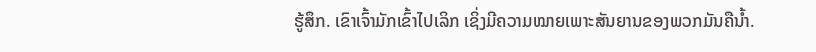ຮູ້ສຶກ. ເຂົາເຈົ້າມັກເຂົ້າໄປເລິກ ເຊິ່ງມີຄວາມໝາຍເພາະສັນຍານຂອງພວກມັນຄືນໍ້າ.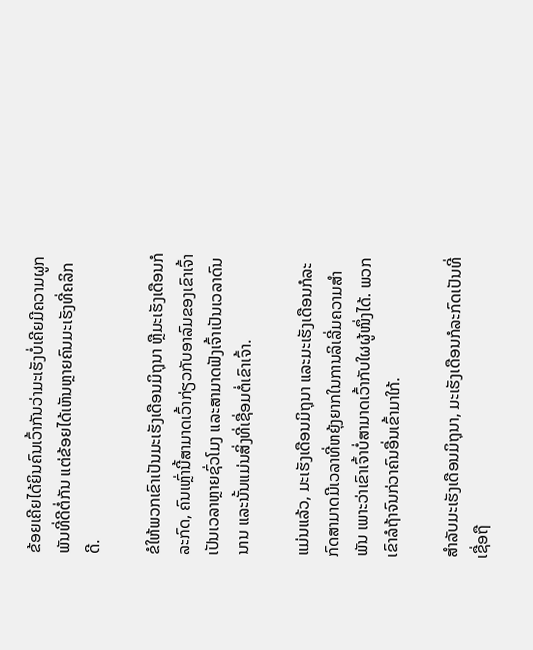ຂ້ອຍເຄີຍໄດ້ຍິນຄົນເວົ້າກັນວ່າມະເຮັງບໍ່ເຄີຍມີຄວາມຜູກພັນທີ່ດີຕໍ່ກັນ ແຕ່ຂ້ອຍໄດ້ເຫັນຫຼາຍຄົນມະເຮັງທີ່ຄລິກດີ.

ຂໍໃຫ້ພວກເຂົາເປັນມະເຮັງເດືອນມິຖຸນາ ຫຼືມະເຮັງເດືອນກໍລະກົດ, ຄົນເຫຼົ່ານີ້ສາມາດເວົ້າກ່ຽວກັບອາລົມຂອງເຂົາເຈົ້າເປັນເວລາຫຼາຍຊົ່ວໂມງ ແລະສາມາດຟັງເຈົ້າເປັນເວລາດົນນານ ແລະນັ້ນແມ່ນສິ່ງທີ່ເຊື່ອມຕໍ່ເຂົາເຈົ້າ.

ແມ່ນແລ້ວ, ມະເຮັງເດືອນມິຖຸນາ ແລະມະເຮັງເດືອນກໍລະກົດສາມາດມີເວລາທີ່ຫຍຸ້ງຍາກໃນການລິເລີ່ມຄວາມສຳພັນ ເພາະວ່າເຂົາເຈົ້າບໍ່ສາມາດເວົ້າກັບໃຜຜູ້ໜຶ່ງໄດ້. ພວກເຂົາລໍຖ້າຈົນກ່ວາຄົນອື່ນເຂົ້າມາໃກ້.

ສໍາລັບມະເຮັງເດືອນມິຖຸນາ, ມະເຮັງເດືອນກໍລະກົດເປັນທີ່ເຊື່ອຖື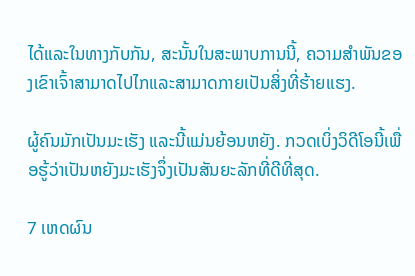ໄດ້ແລະໃນທາງກັບກັນ, ສະນັ້ນໃນສະພາບການນີ້, ຄວາມສໍາພັນຂອງເຂົາເຈົ້າສາມາດໄປໄກແລະສາມາດກາຍເປັນສິ່ງທີ່ຮ້າຍແຮງ.

ຜູ້ຄົນມັກເປັນມະເຮັງ ແລະນີ້ແມ່ນຍ້ອນຫຍັງ. ກວດເບິ່ງວິດີໂອນີ້ເພື່ອຮູ້ວ່າເປັນຫຍັງມະເຮັງຈຶ່ງເປັນສັນຍະລັກທີ່ດີທີ່ສຸດ.

7 ເຫດຜົນ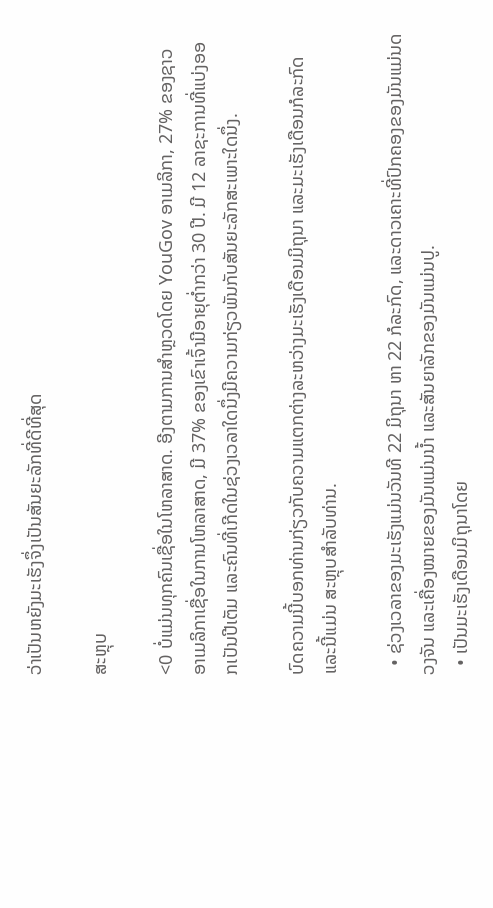ວ່າເປັນຫຍັງມະເຮັງຈຶ່ງເປັນສັນຍະລັກທີ່ດີທີ່ສຸດ

ສະຫຼຸບ

<0 ບໍ່ແມ່ນທຸກຄົນເຊື່ອໃນໂຫລາສາດ. ອີງຕາມການສໍາຫຼວດໂດຍ YouGov ອາເມລິກາ, 27% ຂອງຊາວອາເມລິກາເຊື່ອໃນການໂຫລາສາດ, ມີ 37% ຂອງເຂົາເຈົ້າມີອາຍຸຕໍ່າກວ່າ 30 ປີ. ມີ 12 ລາຊະການທີ່ແບ່ງອອກເປັນປີເຕັມ ແລະຄົນທີ່ເກີດໃນຊ່ວງເວລາໃດນຶ່ງມີຄວາມກ່ຽວພັນກັບສັນຍະລັກສະເພາະໃດນຶ່ງ.

ບົດຄວາມນີ້ບອກທ່ານກ່ຽວກັບຄວາມແຕກຕ່າງລະຫວ່າງມະເຮັງເດືອນມິຖຸນາ ແລະມະເຮັງເດືອນກໍລະກົດ ແລະນີ້ແມ່ນ ສະຫຼຸບສຳລັບທ່ານ.

  • ຊ່ວງເວລາຂອງມະເຮັງແມ່ນວັນທີ 22 ມິຖຸນາ ຫາ 22 ກໍລະກົດ, ແລະດາວເຄາະທີ່ປົກຄອງຂອງມັນແມ່ນດວງຈັນ ແລະເຄື່ອງໝາຍຂອງມັນແມ່ນນ້ຳ ແລະສັນຍາລັກຂອງມັນແມ່ນປູ.
  • ເປັນມະເຮັງເດືອນມິຖຸນາໂດຍ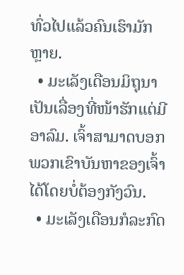ທົ່ວໄປແລ້ວຄົນເຮົາມັກຫຼາຍ.
  • ມະເລັງເດືອນມິຖຸນາເປັນເລື່ອງທີ່ໜ້າຮັກແຕ່ມີອາລົມ. ເຈົ້າສາມາດບອກພວກເຂົາບັນຫາຂອງເຈົ້າໄດ້ໂດຍບໍ່ຕ້ອງກັງວົນ.
  • ມະເລັງເດືອນກໍລະກົດ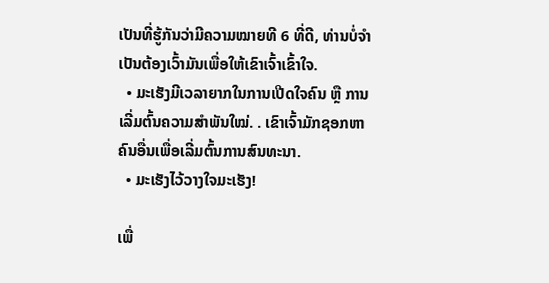ເປັນທີ່ຮູ້ກັນວ່າມີຄວາມໝາຍທີ 6 ທີ່ດີ, ທ່ານບໍ່ຈຳເປັນຕ້ອງເວົ້າມັນເພື່ອໃຫ້ເຂົາເຈົ້າເຂົ້າໃຈ.
  • ມະເຮັງມີເວລາຍາກໃນການເປີດໃຈຄົນ ຫຼື ການເລີ່ມຕົ້ນຄວາມສຳພັນໃໝ່. . ເຂົາເຈົ້າມັກຊອກຫາຄົນອື່ນເພື່ອເລີ່ມຕົ້ນການສົນທະນາ.
  • ມະເຮັງໄວ້ວາງໃຈມະເຮັງ!

ເພື່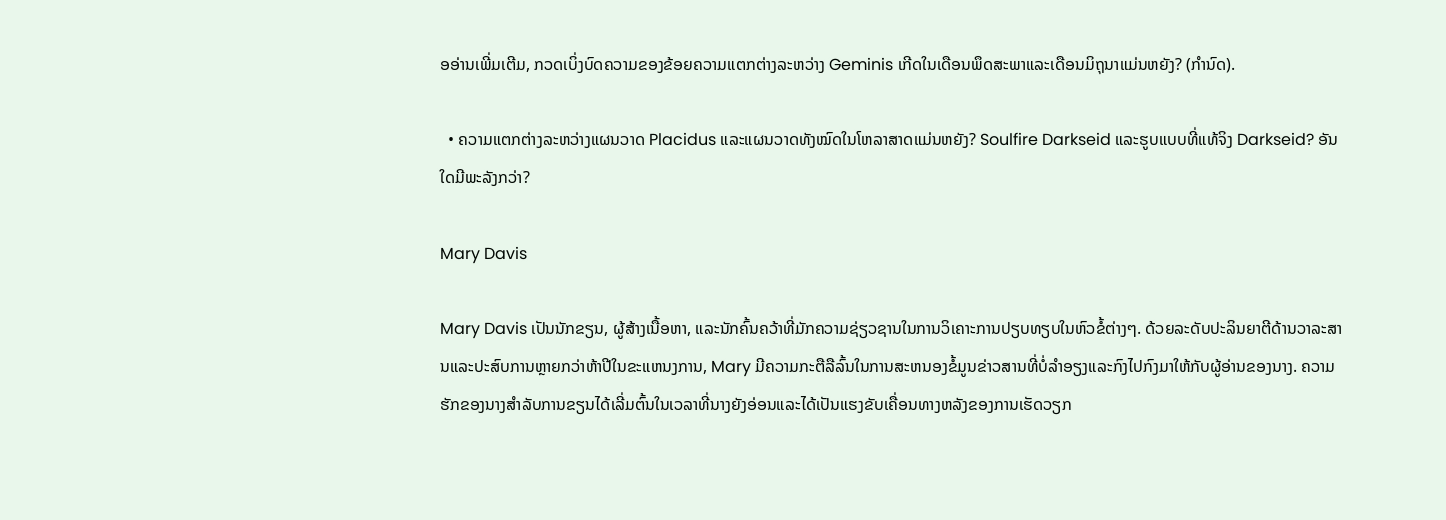ອອ່ານເພີ່ມເຕີມ, ກວດເບິ່ງບົດຄວາມຂອງຂ້ອຍຄວາມແຕກຕ່າງລະຫວ່າງ Geminis ເກີດໃນເດືອນພຶດສະພາແລະເດືອນມິຖຸນາແມ່ນຫຍັງ? (ກໍານົດ).

  • ຄວາມແຕກຕ່າງລະຫວ່າງແຜນວາດ Placidus ແລະແຜນວາດທັງໝົດໃນໂຫລາສາດແມ່ນຫຍັງ? Soulfire Darkseid ແລະຮູບແບບທີ່ແທ້ຈິງ Darkseid? ອັນໃດມີພະລັງກວ່າ?

Mary Davis

Mary Davis ເປັນນັກຂຽນ, ຜູ້ສ້າງເນື້ອຫາ, ແລະນັກຄົ້ນຄວ້າທີ່ມັກຄວາມຊ່ຽວຊານໃນການວິເຄາະການປຽບທຽບໃນຫົວຂໍ້ຕ່າງໆ. ດ້ວຍລະດັບປະລິນຍາຕີດ້ານວາລະສານແລະປະສົບການຫຼາຍກວ່າຫ້າປີໃນຂະແຫນງການ, Mary ມີຄວາມກະຕືລືລົ້ນໃນການສະຫນອງຂໍ້ມູນຂ່າວສານທີ່ບໍ່ລໍາອຽງແລະກົງໄປກົງມາໃຫ້ກັບຜູ້ອ່ານຂອງນາງ. ຄວາມຮັກຂອງນາງສໍາລັບການຂຽນໄດ້ເລີ່ມຕົ້ນໃນເວລາທີ່ນາງຍັງອ່ອນແລະໄດ້ເປັນແຮງຂັບເຄື່ອນທາງຫລັງຂອງການເຮັດວຽກ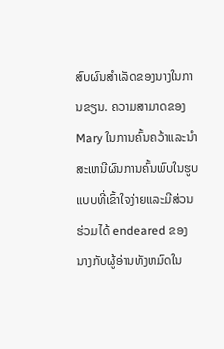ສົບຜົນສໍາເລັດຂອງນາງໃນການຂຽນ. ຄວາມສາມາດຂອງ Mary ໃນການຄົ້ນຄວ້າແລະນໍາສະເຫນີຜົນການຄົ້ນພົບໃນຮູບແບບທີ່ເຂົ້າໃຈງ່າຍແລະມີສ່ວນຮ່ວມໄດ້ endeared ຂອງນາງກັບຜູ້ອ່ານທັງຫມົດໃນ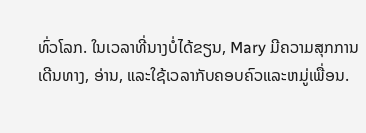ທົ່ວໂລກ. ໃນເວລາທີ່ນາງບໍ່ໄດ້ຂຽນ, Mary ມີຄວາມສຸກການເດີນທາງ, ອ່ານ, ແລະໃຊ້ເວລາກັບຄອບຄົວແລະຫມູ່ເພື່ອນ.